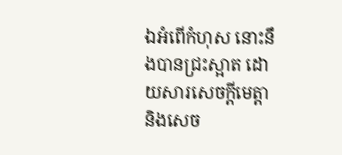ឯអំពើកំហុស នោះនឹងបានជ្រះស្អាត ដោយសារសេចក្ដីមេត្តា និងសេច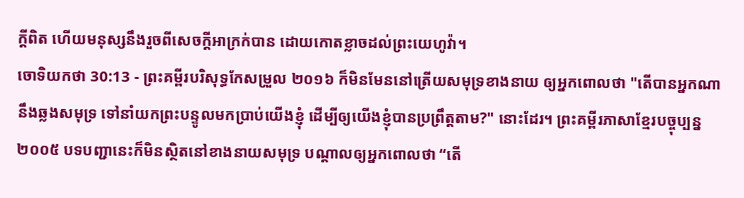ក្ដីពិត ហើយមនុស្សនឹងរួចពីសេចក្ដីអាក្រក់បាន ដោយកោតខ្លាចដល់ព្រះយេហូវ៉ា។
ចោទិយកថា 30:13 - ព្រះគម្ពីរបរិសុទ្ធកែសម្រួល ២០១៦ ក៏មិនមែននៅត្រើយសមុទ្រខាងនាយ ឲ្យអ្នកពោលថា "តើបានអ្នកណានឹងឆ្លងសមុទ្រ ទៅនាំយកព្រះបន្ទូលមកប្រាប់យើងខ្ញុំ ដើម្បីឲ្យយើងខ្ញុំបានប្រព្រឹត្តតាម?" នោះដែរ។ ព្រះគម្ពីរភាសាខ្មែរបច្ចុប្បន្ន ២០០៥ បទបញ្ជានេះក៏មិនស្ថិតនៅខាងនាយសមុទ្រ បណ្ដាលឲ្យអ្នកពោលថា “តើ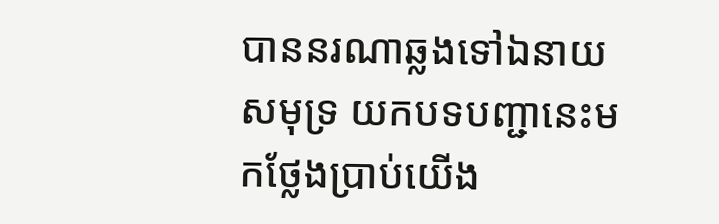បាននរណាឆ្លងទៅឯនាយសមុទ្រ យកបទបញ្ជានេះមកថ្លែងប្រាប់យើង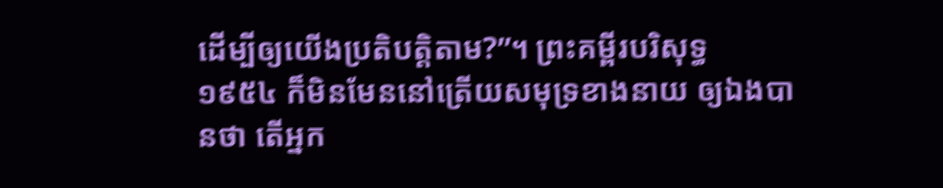ដើម្បីឲ្យយើងប្រតិបត្តិតាម?”។ ព្រះគម្ពីរបរិសុទ្ធ ១៩៥៤ ក៏មិនមែននៅត្រើយសមុទ្រខាងនាយ ឲ្យឯងបានថា តើអ្នក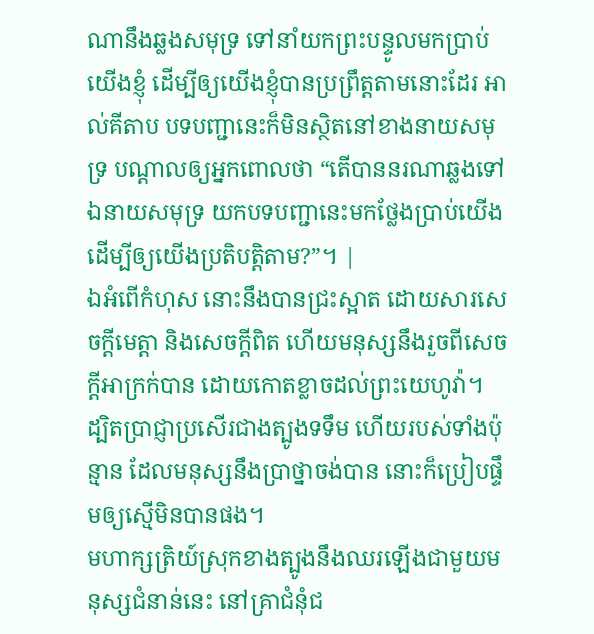ណានឹងឆ្លងសមុទ្រ ទៅនាំយកព្រះបន្ទូលមកប្រាប់យើងខ្ញុំ ដើម្បីឲ្យយើងខ្ញុំបានប្រព្រឹត្តតាមនោះដែរ អាល់គីតាប បទបញ្ជានេះក៏មិនស្ថិតនៅខាងនាយសមុទ្រ បណ្តាលឲ្យអ្នកពោលថា “តើបាននរណាឆ្លងទៅឯនាយសមុទ្រ យកបទបញ្ជានេះមកថ្លែងប្រាប់យើង ដើម្បីឲ្យយើងប្រតិបត្តិតាម?”។ |
ឯអំពើកំហុស នោះនឹងបានជ្រះស្អាត ដោយសារសេចក្ដីមេត្តា និងសេចក្ដីពិត ហើយមនុស្សនឹងរួចពីសេចក្ដីអាក្រក់បាន ដោយកោតខ្លាចដល់ព្រះយេហូវ៉ា។
ដ្បិតប្រាជ្ញាប្រសើរជាងត្បូងទទឹម ហើយរបស់ទាំងប៉ុន្មាន ដែលមនុស្សនឹងប្រាថ្នាចង់បាន នោះក៏ប្រៀបផ្ទឹមឲ្យស្មើមិនបានផង។
មហាក្សត្រិយ៍ស្រុកខាងត្បូងនឹងឈរឡើងជាមួយមនុស្សជំនាន់នេះ នៅគ្រាជំនុំជ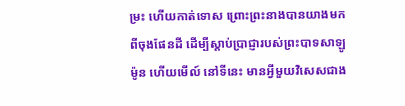ម្រះ ហើយកាត់ទោស ព្រោះព្រះនាងបានយាងមកពីចុងផែនដី ដើម្បីស្តាប់ប្រាជ្ញារបស់ព្រះបាទសាឡូម៉ូន ហើយមើល៍ នៅទីនេះ មានអ្វីមួយវិសេសជាង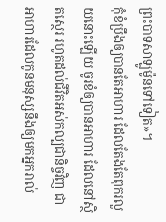ព្រះបាទសាឡូម៉ូនទៅទៀត»។
កុំខំប្រឹងឲ្យបានតែអាហារ ដែលតែងតែពុករលួយនោះឡើយ ចូរខំឲ្យបានអាហារ ដែលនៅស្ថិតស្ថេរ រហូតដល់ជីវិតអស់កល្បជានិច្ចវិញ ជាអាហារដែលកូនមនុស្សនឹងឲ្យមកអ្នករាល់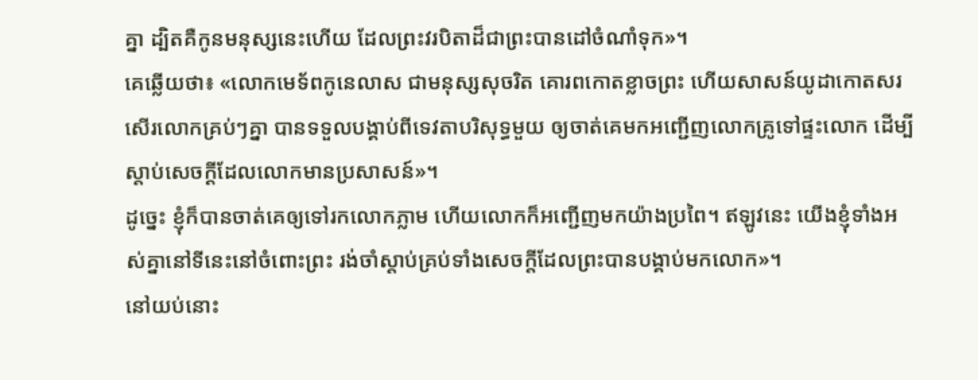គ្នា ដ្បិតគឺកូនមនុស្សនេះហើយ ដែលព្រះវរបិតាដ៏ជាព្រះបានដៅចំណាំទុក»។
គេឆ្លើយថា៖ «លោកមេទ័ពកូនេលាស ជាមនុស្សសុចរិត គោរពកោតខ្លាចព្រះ ហើយសាសន៍យូដាកោតសរសើរលោកគ្រប់ៗគ្នា បានទទួលបង្គាប់ពីទេវតាបរិសុទ្ធមួយ ឲ្យចាត់គេមកអញ្ជើញលោកគ្រូទៅផ្ទះលោក ដើម្បីស្តាប់សេចក្ដីដែលលោកមានប្រសាសន៍»។
ដូច្នេះ ខ្ញុំក៏បានចាត់គេឲ្យទៅរកលោកភ្លាម ហើយលោកក៏អញ្ជើញមកយ៉ាងប្រពៃ។ ឥឡូវនេះ យើងខ្ញុំទាំងអស់គ្នានៅទីនេះនៅចំពោះព្រះ រង់ចាំស្តាប់គ្រប់ទាំងសេចក្តីដែលព្រះបានបង្គាប់មកលោក»។
នៅយប់នោះ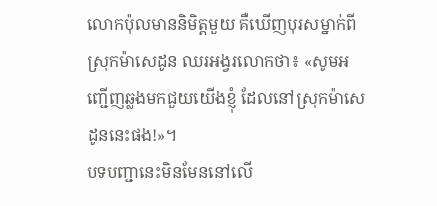លោកប៉ុលមាននិមិត្តមួយ គឺឃើញបុរសម្នាក់ពីស្រុកម៉ាសេដូន ឈរអង្វរលោកថា៖ «សូមអញ្ជើញឆ្លងមកជួយយើងខ្ញុំ ដែលនៅស្រុកម៉ាសេដូននេះផង!»។
បទបញ្ជានេះមិនមែននៅលើ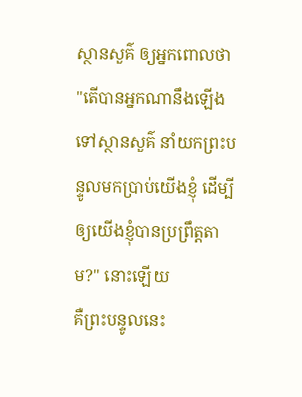ស្ថានសួគ៌ ឲ្យអ្នកពោលថា "តើបានអ្នកណានឹងឡើងទៅស្ថានសួគ៌ នាំយកព្រះបន្ទូលមកប្រាប់យើងខ្ញុំ ដើម្បីឲ្យយើងខ្ញុំបានប្រព្រឹត្តតាម?" នោះឡើយ
គឺព្រះបន្ទូលនេះ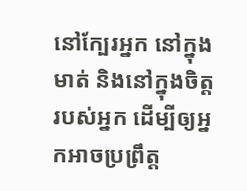នៅក្បែរអ្នក នៅក្នុងមាត់ និងនៅក្នុងចិត្តរបស់អ្នក ដើម្បីឲ្យអ្នកអាចប្រព្រឹត្ត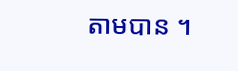តាមបាន ។